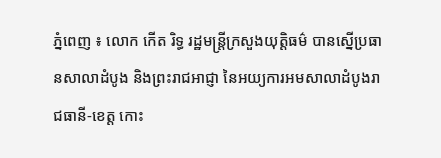ភ្នំពេញ ៖ លោក កើត រិទ្ធ រដ្ឋមន្រ្តីក្រសួងយុត្តិធម៌ បានស្នើប្រធានសាលាដំបូង និងព្រះរាជអាជ្ញា នៃអយ្យការអមសាលាដំបូងរាជធានី-ខេត្ត កោះ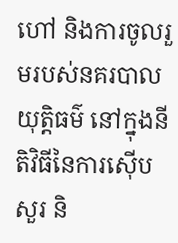ហៅ និងការចូលរួមរបស់នគរបាលយុត្តិធម៌ នៅក្នុងនីតិវិធីនៃការស៊ើបសួរ និ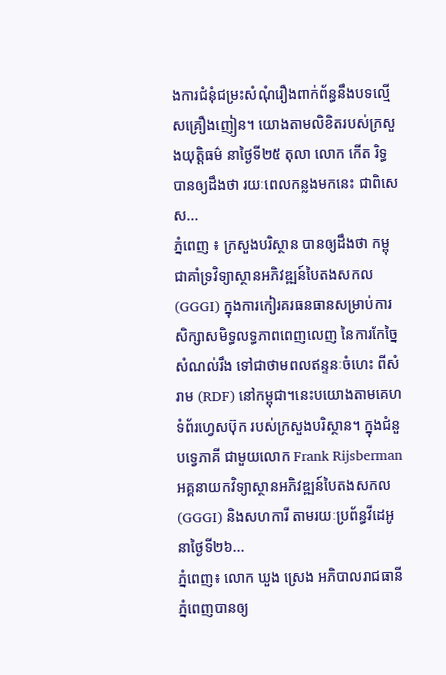ងការជំនុំជម្រះសំណុំរឿងពាក់ព័ន្ធនឹងបទល្មើសគ្រឿងញៀន។ យោងតាមលិខិតរបស់ក្រសួងយុត្តិធម៌ នាថ្ងៃទី២៥ តុលា លោក កើត រិទ្ធ បានឲ្យដឹងថា រយៈពេលកន្លងមកនេះ ជាពិសេស...
ភ្នំពេញ ៖ ក្រសួងបរិស្ថាន បានឲ្យដឹងថា កម្ពុជាគាំទ្រវិទ្យាស្ថានអភិវឌ្ឍន៍បៃតងសកល (GGGI) ក្នុងការកៀរគរធនធានសម្រាប់ការសិក្សាសមិទ្ធលទ្ធភាពពេញលេញ នៃការកែច្នៃសំណល់រឹង ទៅជាថាមពលឥន្ទនៈចំហេះ ពីសំរាម (RDF) នៅកម្ពុជា។នេះបយោងតាមគេហទំព័រហ្វេសប៊ុក របស់ក្រសួងបរិស្ថាន។ ក្នុងជំនួបទ្វេភាគី ជាមួយលោក Frank Rijsberman អគ្គនាយកវិទ្យាស្ថានអភិវឌ្ឍន៍បៃតងសកល (GGGI) និងសហការី តាមរយៈប្រព័ន្ធវីដេអូ នាថ្ងៃទី២៦...
ភ្នំពេញ៖ លោក ឃួង ស្រេង អភិបាលរាជធានីភ្នំពេញបានឲ្យ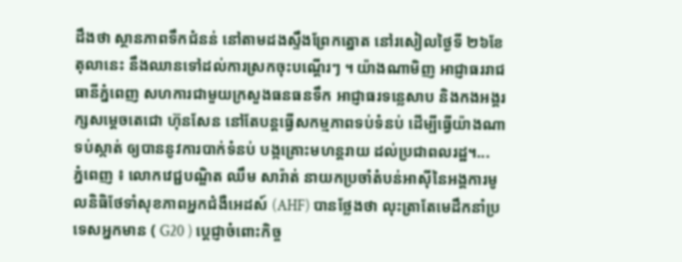ដឹងថា ស្ថានភាពទឹកជំនន់ នៅតាមដងស្ទឹងព្រែកត្នោត នៅរសៀលថ្ងៃទី ២៦ខែតុលានេះ នឹងឈានទៅដល់ការស្រកចុះបណ្តើរៗ ។ យ៉ាងណាមិញ អាជ្ញាធររាជធានីភ្នំពេញ សហការជាមួយក្រសួងធនធនទឹក អាជ្ញាធរទន្លេសាប និងកងអង្គរក្សសម្ដេចតេជោ ហ៊ុនសែន នៅតែបន្តធ្វើសកម្មភាពទប់ទំនប់ ដើម្បីធ្វើយ៉ាងណាទប់ស្កាត់ ឲ្យបាននូវការបាក់ទំនប់ បង្កគ្រោះមហន្តរាយ ដល់ប្រជាពលរដ្ឋ។...
ភ្នំពេញ ៖ លោកវេជ្ជបណ្ឌិត ឈឹម សារ៉ាត់ នាយកប្រចាំតំបន់អាស៊ីនៃអង្គការមូលនិធិថែទាំសុខភាពអ្នកជំងឺអេដស៍ (AHF) បានថ្លែងថា លុះត្រាតែមេដឹកនាំប្រទេសអ្នកមាន ( G20 ) ប្តេជ្ញាចំពោះកិច្ច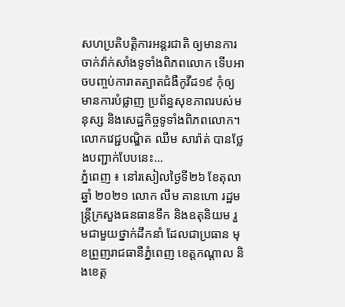សហប្រតិបត្តិការអន្តរជាតិ ឲ្យមានការចាក់វ៉ាក់សាំងទូទាំងពិភពលោក ទើបអាចបញ្ចប់ការាតត្បាតជំងឺកូវីដ១៩ កុំឲ្យមានការបំផ្លាញ ប្រព័ន្ធសុខភាពរបស់មនុស្ស និងសេដ្ឋកិច្ចទូទាំងពិភពលោក។ លោកវេជ្ជបណ្ឌិត ឈឹម សារ៉ាត់ បានថ្លែងបញ្ជាក់បែបនេះ...
ភ្នំពេញ ៖ នៅរសៀលថ្ងៃទី២៦ ខែតុលា ឆ្នាំ ២០២១ លោក លឹម គានហោ រដ្ឋមន្ត្រីក្រសួងធនធានទឹក និងឧតុនិយម រួមជាមួយថ្នាក់ដឹកនាំ ដែលជាប្រធាន មុខព្រួញរាជធានីភ្នំពេញ ខេត្តកណ្តាល និងខេត្ត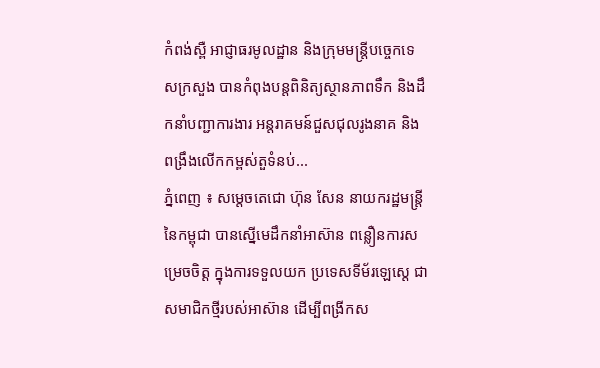កំពង់ស្ពឺ អាជ្ញាធរមូលដ្ឋាន និងក្រុមមន្រ្តីបច្ចេកទេសក្រសួង បានកំពុងបន្តពិនិត្យស្ថានភាពទឹក និងដឹកនាំបញ្ជាការងារ អន្តរាគមន៍ជួសជុលរូងនាគ និងពង្រឹងលើកកម្ពស់តួទំនប់...
ភ្នំពេញ ៖ សម្តេចតេជោ ហ៊ុន សែន នាយករដ្ឋមន្ត្រីនៃកម្ពុជា បានស្នើមេដឹកនាំអាស៊ាន ពន្លឿនការសម្រេចចិត្ត ក្នុងការទទួលយក ប្រទេសទីម័រឡេសេ្ដ ជាសមាជិកថ្មីរបស់អាស៊ាន ដើម្បីពង្រីកស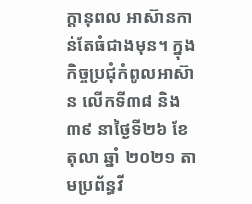ក្តានុពល អាស៊ានកាន់តែធំជាងមុន។ ក្នុងកិច្ចប្រជុំកំពូលអាស៊ាន លើកទី៣៨ និង៣៩ នាថ្ងៃទី២៦ ខែតុលា ឆ្នាំ ២០២១ តាមប្រព័ន្ធវី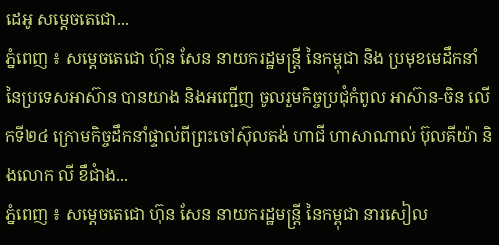ដេអូ សម្តេចតេជោ...
ភ្នំពេញ ៖ សម្តេចតេជោ ហ៊ុន សែន នាយករដ្ឋមន្រ្តី នៃកម្ពុជា និង ប្រមុខមេដឹកនាំ នៃប្រទេសអាស៊ាន បានយាង និងអញ្ជើញ ចូលរួមកិច្ចប្រជុំកំពូល អាស៊ាន-ចិន លើកទី២៤ ក្រោមកិច្ចដឹកនាំផ្ទាល់ពីព្រះចៅស៊ុលតង់ ហាជី ហាសាណាល់ ប៊ុលគីយ៉ា និងលោក លី ខឹជាំង...
ភ្នំពេញ ៖ សម្ដេចតេជោ ហ៊ុន សែន នាយករដ្ឋមន្ត្រី នៃកម្ពុជា នារសៀល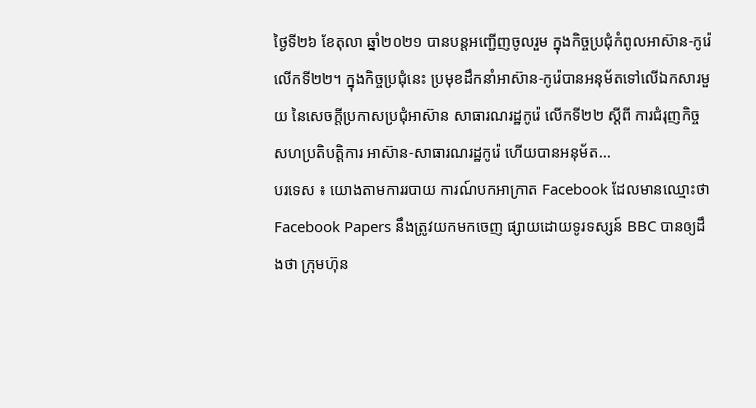ថ្ងៃទី២៦ ខែតុលា ឆ្នាំ២០២១ បានបន្តអញ្ជើញចូលរួម ក្នុងកិច្ចប្រជុំកំពូលអាស៊ាន-កូរ៉េ លើកទី២២។ ក្នុងកិច្ចប្រជុំនេះ ប្រមុខដឹកនាំអាស៊ាន-កូរ៉េបានអនុម័តទៅលើឯកសារមួយ នៃសេចក្តីប្រកាសប្រជុំអាស៊ាន សាធារណរដ្ឋកូរ៉េ លើកទី២២ ស្ដីពី ការជំរុញកិច្ចសហប្រតិបត្តិការ អាស៊ាន-សាធារណរដ្ឋកូរ៉េ ហើយបានអនុម័ត...
បរទេស ៖ យោងតាមការរបាយ ការណ៍បកអាក្រាត Facebook ដែលមានឈ្មោះថា Facebook Papers នឹងត្រូវយកមកចេញ ផ្សាយដោយទូរទស្សន៍ BBC បានឲ្យដឹងថា ក្រុមហ៊ុន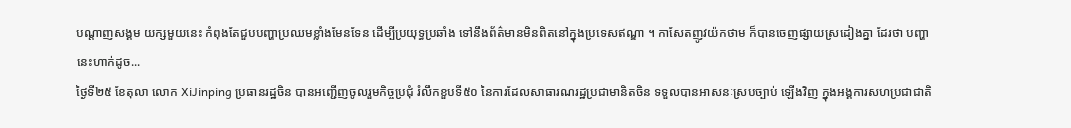បណ្តាញសង្គម យក្សមួយនេះ កំពុងតែជួបបញ្ហាប្រឈមខ្លាំងមែនទែន ដើម្បីប្រយុទ្ធប្រឆាំង ទៅនឹងព័ត៌មានមិនពិតនៅក្នុងប្រទេសឥណ្ឌា ។ កាសែតញូវយ៉កថាម ក៏បានចេញផ្សាយស្រដៀងគ្នា ដែរថា បញ្ហានេះហាក់ដូច...
ថ្ងៃទី២៥ ខែតុលា លោក XiJinping ប្រធានរដ្ឋចិន បានអញ្ជើញចូលរួមកិច្ចប្រជុំ រំលឹកខួបទី៥០ នៃការដែលសាធារណរដ្ឋប្រជាមានិតចិន ទទួលបានអាសនៈស្របច្បាប់ ឡើងវិញ ក្នុងអង្គការសហប្រជាជាតិ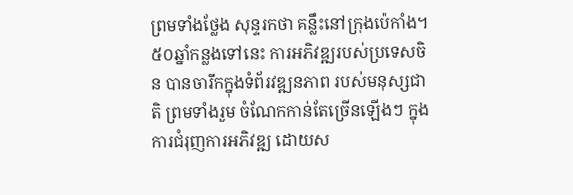ព្រមទាំងថ្លែង សុន្ទរកថា គន្លឹះនៅក្រុងប៉េកាំង។ ៥០ឆ្នាំកន្លងទៅនេះ ការអភិវឌ្ឍរបស់ប្រទេសចិន បានចារឹកក្នុងទំព័រវឌ្ឍនភាព របស់មនុស្សជាតិ ព្រមទាំងរួម ចំណែកកាន់តែច្រើនឡើងៗ ក្នុងការជំរុញការអភិវឌ្ឍ ដោយស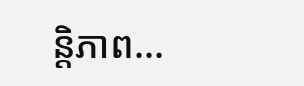ន្តិភាព...